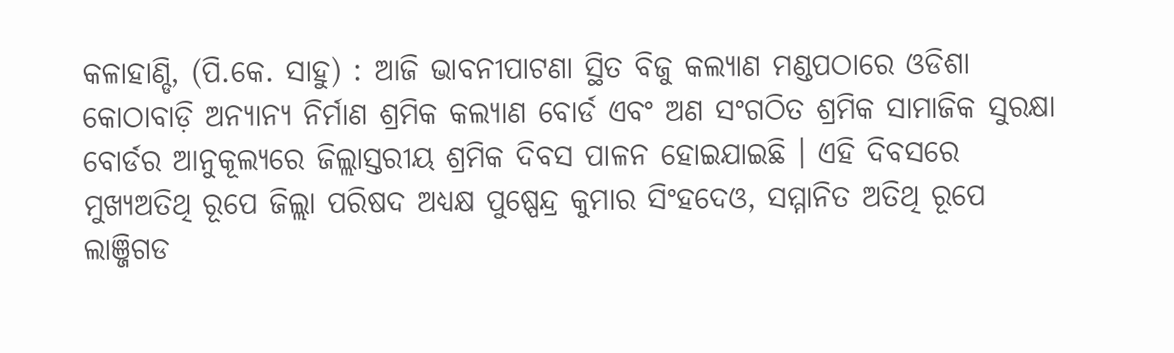କଳାହାଣ୍ଡି, (ପି.କେ. ସାହୁ) : ଆଜି ଭାବନୀପାଟଣା ସ୍ଥିତ ବିଜୁ କଲ୍ୟାଣ ମଣ୍ଡପଠାରେ ଓଡିଶା କୋଠାବାଡ଼ି ଅନ୍ୟାନ୍ୟ ନିର୍ମାଣ ଶ୍ରମିକ କଲ୍ୟାଣ ବୋର୍ଡ ଏବଂ ଅଣ ସଂଗଠିତ ଶ୍ରମିକ ସାମାଜିକ ସୁରକ୍ଷା ବୋର୍ଡର ଆନୁକୂଲ୍ୟରେ ଜିଲ୍ଲାସ୍ତରୀୟ ଶ୍ରମିକ ଦିବସ ପାଳନ ହୋଇଯାଇଛି । ଏହି ଦିବସରେ ମୁଖ୍ୟଅତିଥି ରୂପେ ଜିଲ୍ଲା ପରିଷଦ ଅଧ୍ୟକ୍ଷ ପୁଷ୍ପେନ୍ଦ୍ର କୁମାର ସିଂହଦେଓ, ସମ୍ମାନିତ ଅତିଥି ରୂପେ ଲାଞ୍ଜିଗଡ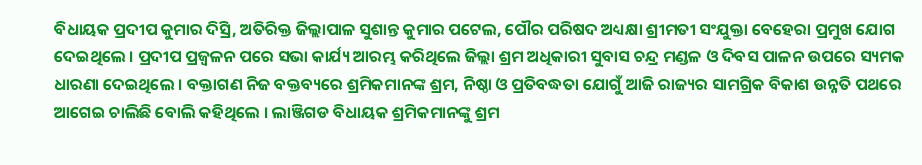ବିଧାୟକ ପ୍ରଦୀପ କୁମାର ଦିସ୍ରି, ଅତିରିକ୍ତ ଜିଲ୍ଲାପାଳ ସୁଶାନ୍ତ କୁମାର ପଟେଲ, ପୌର ପରିଷଦ ଅଧ୍ୟକ୍ଷା ଶ୍ରୀମତୀ ସଂଯୁକ୍ତା ବେହେରା ପ୍ରମୁଖ ଯୋଗ ଦେଇଥିଲେ । ପ୍ରଦୀପ ପ୍ରଜ୍ବଳନ ପରେ ସଭା କାର୍ଯ୍ୟ ଆରମ୍ଭ କରିଥିଲେ ଜିଲ୍ଲା ଶ୍ରମ ଅଧିକାରୀ ସୁବାସ ଚନ୍ଦ୍ର ମଣ୍ଡଳ ଓ ଦିବସ ପାଳନ ଉପରେ ସ୍ୟମକ ଧାରଣା ଦେଇଥିଲେ । ବକ୍ତାଗଣ ନିଜ ବକ୍ତବ୍ୟରେ ଶ୍ରମିକମାନଙ୍କ ଶ୍ରମ, ନିଷ୍ଠା ଓ ପ୍ରତିବଦ୍ଧତା ଯୋଗୁଁ ଆଜି ରାଜ୍ୟର ସାମଗ୍ରିକ ବିକାଶ ଉନ୍ନତି ପଥରେ ଆଗେଇ ଚାଲିଛି ବୋଲି କହିଥିଲେ । ଲାଞ୍ଜିଗଡ ବିଧାୟକ ଶ୍ରମିକମାନଙ୍କୁ ଶ୍ରମ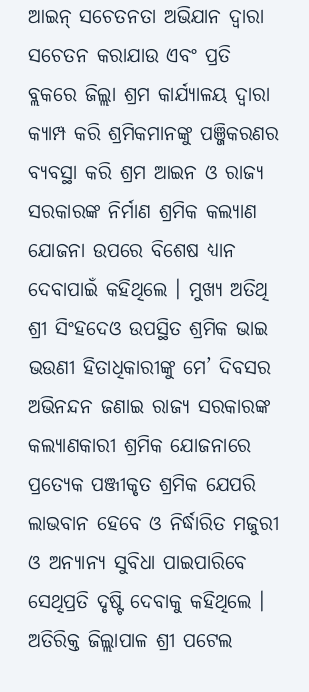ଆଇନ୍ ସଚେତନତା ଅଭିଯାନ ଦ୍ଵାରା ସଚେତନ କରାଯାଉ ଏବଂ ପ୍ରତି ବ୍ଲକରେ ଜିଲ୍ଲା ଶ୍ରମ କାର୍ଯ୍ୟାଳୟ ଦ୍ଵାରା କ୍ୟାମ୍ପ କରି ଶ୍ରମିକମାନଙ୍କୁ ପଞ୍ଜିକରଣର ବ୍ୟବସ୍ଥା କରି ଶ୍ରମ ଆଇନ ଓ ରାଜ୍ୟ ସରକାରଙ୍କ ନିର୍ମାଣ ଶ୍ରମିକ କଲ୍ୟାଣ ଯୋଜନା ଉପରେ ବିଶେଷ ଧ୍ୟାନ ଦେବାପାଇଁ କହିଥିଲେ । ମୁଖ୍ୟ ଅତିଥି ଶ୍ରୀ ସିଂହଦେଓ ଉପସ୍ଥିତ ଶ୍ରମିକ ଭାଇ ଭଉଣୀ ହିତାଧିକାରୀଙ୍କୁ ମେ’ ଦିବସର ଅଭିନନ୍ଦନ ଜଣାଇ ରାଜ୍ୟ ସରକାରଙ୍କ କଲ୍ୟାଣକାରୀ ଶ୍ରମିକ ଯୋଜନାରେ ପ୍ରତ୍ୟେକ ପଞ୍ଜୀକୃତ ଶ୍ରମିକ ଯେପରି ଲାଭବାନ ହେବେ ଓ ନିର୍ଦ୍ଧାରିତ ମଜୁରୀ ଓ ଅନ୍ୟାନ୍ୟ ସୁବିଧା ପାଇପାରିବେ ସେଥିପ୍ରତି ଦୃଷ୍ଟି ଦେବାକୁ କହିଥିଲେ । ଅତିରିକ୍ତ ଜିଲ୍ଲାପାଳ ଶ୍ରୀ ପଟେଲ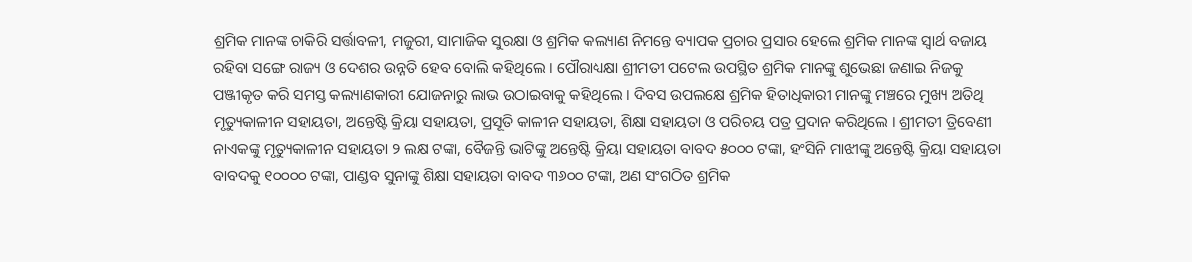ଶ୍ରମିକ ମାନଙ୍କ ଚାକିରି ସର୍ତ୍ତାବଳୀ, ମଜୁରୀ, ସାମାଜିକ ସୁରକ୍ଷା ଓ ଶ୍ରମିକ କଲ୍ୟାଣ ନିମନ୍ତେ ବ୍ୟାପକ ପ୍ରଚାର ପ୍ରସାର ହେଲେ ଶ୍ରମିକ ମାନଙ୍କ ସ୍ୱାର୍ଥ ବଜାୟ ରହିବା ସଙ୍ଗେ ରାଜ୍ୟ ଓ ଦେଶର ଉନ୍ନତି ହେବ ବୋଲି କହିଥିଲେ । ପୌରାଧ୍ୟକ୍ଷା ଶ୍ରୀମତୀ ପଟେଲ ଉପସ୍ଥିତ ଶ୍ରମିକ ମାନଙ୍କୁ ଶୁଭେଛା ଜଣାଇ ନିଜକୁ ପଞ୍ଜୀକୃତ କରି ସମସ୍ତ କଲ୍ୟାଣକାରୀ ଯୋଜନାରୁ ଲାଭ ଉଠାଇବାକୁ କହିଥିଲେ । ଦିବସ ଉପଲକ୍ଷେ ଶ୍ରମିକ ହିତାଧିକାରୀ ମାନଙ୍କୁ ମଞ୍ଚରେ ମୁଖ୍ୟ ଅତିଥି ମୃତ୍ୟୁକାଳୀନ ସହାୟତା, ଅନ୍ତେଷ୍ଟି କ୍ରିୟା ସହାୟତା, ପ୍ରସୂତି କାଳୀନ ସହାୟତା, ଶିକ୍ଷା ସହାୟତା ଓ ପରିଚୟ ପତ୍ର ପ୍ରଦାନ କରିଥିଲେ । ଶ୍ରୀମତୀ ତ୍ରିବେଣୀ ନାଏକଙ୍କୁ ମୃତ୍ୟୁକାଳୀନ ସହାୟତା ୨ ଲକ୍ଷ ଟଙ୍କା, ବୈଜନ୍ତି ଭାଟିଙ୍କୁ ଅନ୍ତେଷ୍ଟି କ୍ରିୟା ସହାୟତା ବାବଦ ୫୦୦୦ ଟଙ୍କା, ହଂସିନି ମାଝୀଙ୍କୁ ଅନ୍ତେଷ୍ଟି କ୍ରିୟା ସହାୟତା ବାବଦକୁ ୧୦୦୦୦ ଟଙ୍କା, ପାଣ୍ଡବ ସୁନାଙ୍କୁ ଶିକ୍ଷା ସହାୟତା ବାବଦ ୩୬୦୦ ଟଙ୍କା, ଅଣ ସଂଗଠିତ ଶ୍ରମିକ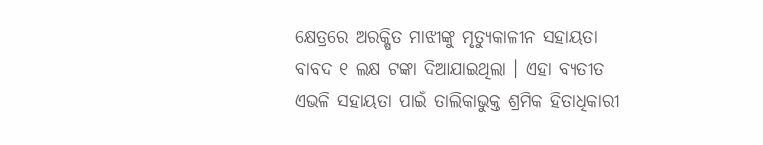କ୍ଷେତ୍ରରେ ଅରକ୍ଷିତ ମାଝୀଙ୍କୁ ମୃତ୍ୟୁକାଳୀନ ସହାୟତା ବାବଦ ୧ ଲକ୍ଷ ଟଙ୍କା ଦିଆଯାଇଥିଲା । ଏହା ବ୍ୟତୀତ ଏଭଳି ସହାୟତା ପାଇଁ ତାଲିକାଭୁକ୍ତ ଶ୍ରମିକ ହିତାଧିକାରୀ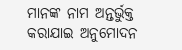ମାନଙ୍କ ନାମ ଅନ୍ତର୍ଭୁକ୍ତ କରାଯାଇ ଅନୁମୋଦନ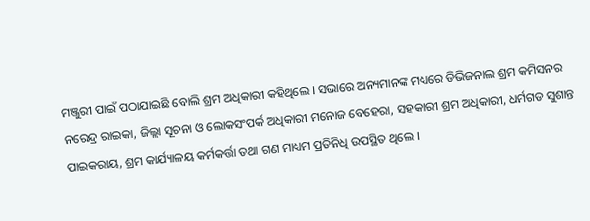ମଞ୍ଜୁରୀ ପାଇଁ ପଠାଯାଇଛି ବୋଲି ଶ୍ରମ ଅଧିକାରୀ କହିଥିଲେ । ସଭାରେ ଅନ୍ୟମାନଙ୍କ ମଧ୍ୟରେ ଡିଭିଜନାଲ ଶ୍ରମ କମିସନର ନରେନ୍ଦ୍ର ରାଇକା, ଜିଲ୍ଲା ସୂଚନା ଓ ଲୋକସଂପର୍କ ଅଧିକାରୀ ମନୋଜ ବେହେରା, ସହକାରୀ ଶ୍ରମ ଅଧିକାରୀ, ଧର୍ମଗଡ ସୁଶାନ୍ତ ପାଇକରାୟ, ଶ୍ରମ କାର୍ଯ୍ୟାଳୟ କର୍ମକର୍ତ୍ତା ତଥା ଗଣ ମାଧ୍ୟମ ପ୍ରତିନିଧି ଉପସ୍ଥିତ ଥିଲେ ।